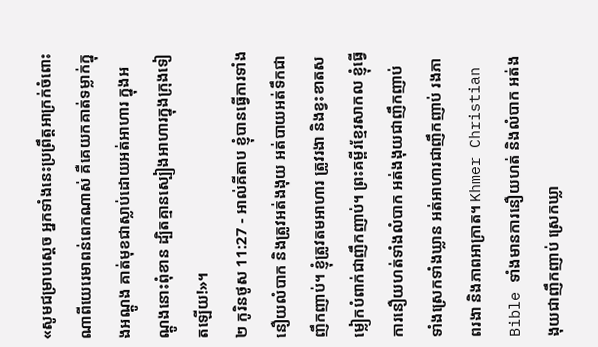«សូមជម្រាបស្តេច អ្នកទាំងនេះប្រព្រឹត្តអាក្រក់ចំពោះណាពីយេរេមាពន់ពេកណាស់ គឺគេយកគាត់ទម្លាក់ក្នុងអណ្ដូង គាត់មុខជាស្លាប់ដោយអត់អាហារ ក្នុងអណ្ដូងនោះពុំខាន ដ្បិតគ្មានស្បៀងអាហារក្នុងក្រុងទៀតឡើយ!»។
២ កូរិនថូស 11:27 - អាល់គីតាប ខ្ញុំបានធ្វើការទាំងនឿយលំបាក និងត្រូវអត់ងងុយ អត់បាយអត់ទឹកជាញឹកញាប់។ ខ្ញុំត្រូវតមអាហារ ត្រូវរងា និងខ្វះខាតសម្លៀកបំពាក់ជាញឹកញាប់។ ព្រះគម្ពីរខ្មែរសាកល ខ្ញុំធ្វើការនឿយហត់ទាំងលំបាក អត់ងងុយជាញឹកញាប់ ទាំងស្រេកទាំងឃ្លាន អត់អាហារជាញឹកញាប់ រងភាពរងា និងភាពអាក្រាត។ Khmer Christian Bible ទាំងមានការនឿយហត់ និងលំបាក អត់ងងុយជាញឹកញាប់ ស្រេកឃ្លា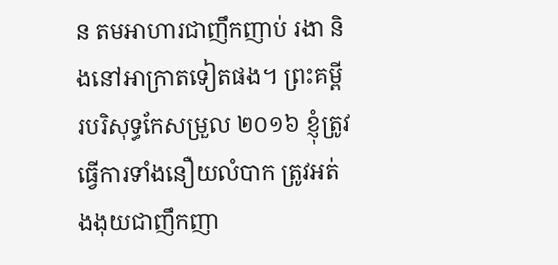ន តមអាហារជាញឹកញាប់ រងា និងនៅអាក្រាតទៀតផង។ ព្រះគម្ពីរបរិសុទ្ធកែសម្រួល ២០១៦ ខ្ញុំត្រូវធ្វើការទាំងនឿយលំបាក ត្រូវអត់ងងុយជាញឹកញា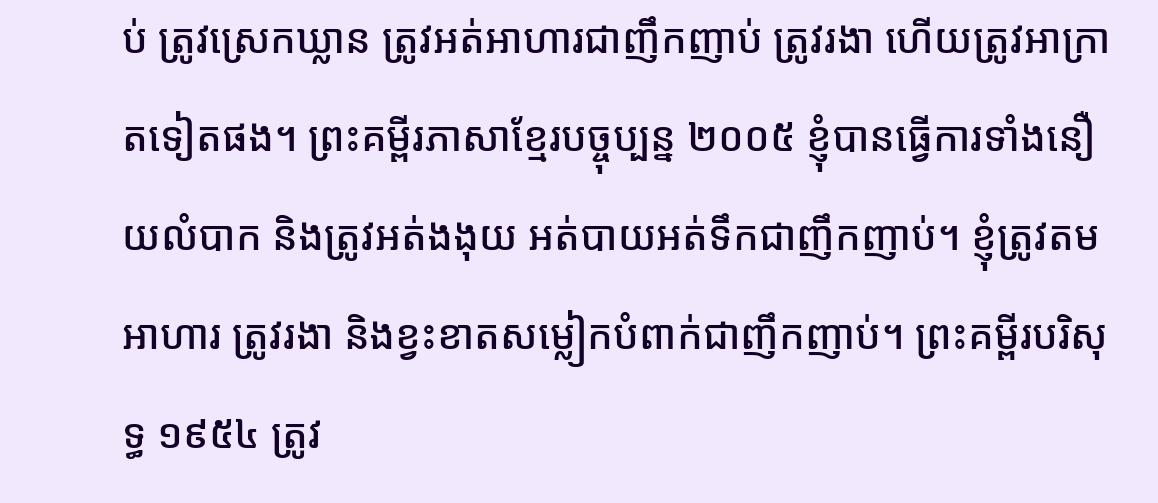ប់ ត្រូវស្រេកឃ្លាន ត្រូវអត់អាហារជាញឹកញាប់ ត្រូវរងា ហើយត្រូវអាក្រាតទៀតផង។ ព្រះគម្ពីរភាសាខ្មែរបច្ចុប្បន្ន ២០០៥ ខ្ញុំបានធ្វើការទាំងនឿយលំបាក និងត្រូវអត់ងងុយ អត់បាយអត់ទឹកជាញឹកញាប់។ ខ្ញុំត្រូវតមអាហារ ត្រូវរងា និងខ្វះខាតសម្លៀកបំពាក់ជាញឹកញាប់។ ព្រះគម្ពីរបរិសុទ្ធ ១៩៥៤ ត្រូវ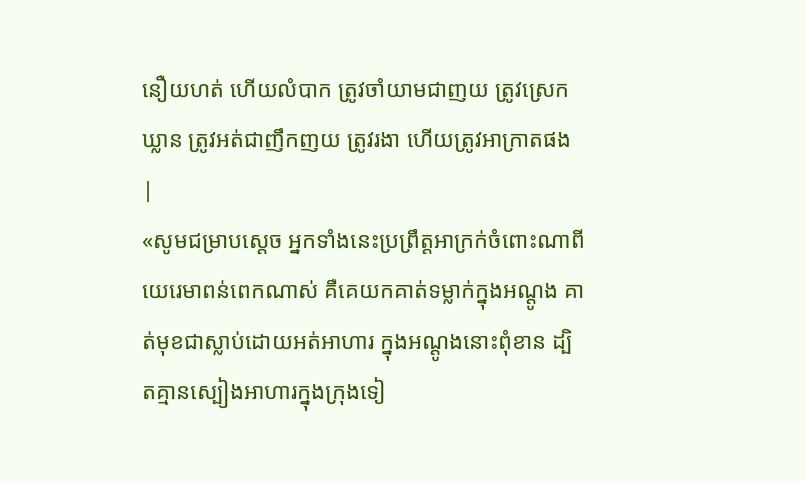នឿយហត់ ហើយលំបាក ត្រូវចាំយាមជាញយ ត្រូវស្រេកឃ្លាន ត្រូវអត់ជាញឹកញយ ត្រូវរងា ហើយត្រូវអាក្រាតផង |
«សូមជម្រាបស្តេច អ្នកទាំងនេះប្រព្រឹត្តអាក្រក់ចំពោះណាពីយេរេមាពន់ពេកណាស់ គឺគេយកគាត់ទម្លាក់ក្នុងអណ្ដូង គាត់មុខជាស្លាប់ដោយអត់អាហារ ក្នុងអណ្ដូងនោះពុំខាន ដ្បិតគ្មានស្បៀងអាហារក្នុងក្រុងទៀ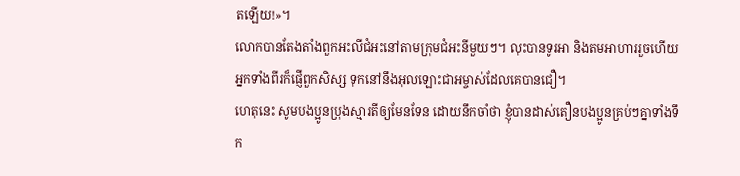តឡើយ!»។
លោកបានតែងតាំងពួកអះលីជំអះនៅតាមក្រុមជំអះនីមួយៗ។ លុះបានទូរអា និងតមអាហាររួចហើយអ្នកទាំងពីរក៏ផ្ញើពួកសិស្ស ទុកនៅនឹងអុលឡោះជាអម្ចាស់ដែលគេបានជឿ។
ហេតុនេះ សូមបងប្អូនប្រុងស្មារតីឲ្យមែនទែន ដោយនឹកចាំថា ខ្ញុំបានដាស់តឿនបងប្អូនគ្រប់ៗគ្នាទាំងទឹក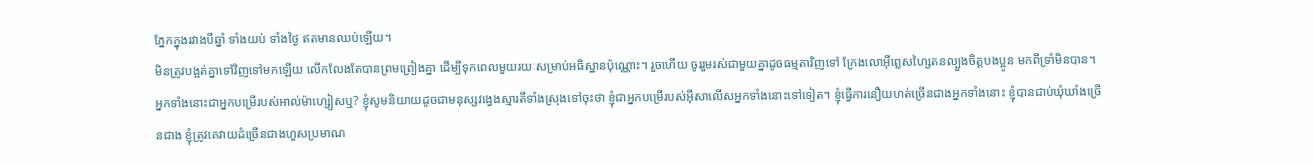ភ្នែកក្នុងរវាងបីឆ្នាំ ទាំងយប់ ទាំងថ្ងៃ ឥតមានឈប់ឡើយ។
មិនត្រូវបង្អត់គ្នាទៅវិញទៅមកឡើយ លើកលែងតែបានព្រមព្រៀងគ្នា ដើម្បីទុកពេលមួយរយៈសម្រាប់អធិស្ឋានប៉ុណ្ណោះ។ រួចហើយ ចូររួមរស់ជាមួយគ្នាដូចធម្មតាវិញទៅ ក្រែងលោអ៊ីព្លេសហ្សៃតនល្បួងចិត្ដបងប្អូន មកពីទ្រាំមិនបាន។
អ្នកទាំងនោះជាអ្នកបម្រើរបស់អាល់ម៉ាហ្សៀសឬ? ខ្ញុំសូមនិយាយដូចជាមនុស្សវង្វេងស្មារតីទាំងស្រុងទៅចុះថា ខ្ញុំជាអ្នកបម្រើរបស់អ៊ីសាលើសអ្នកទាំងនោះទៅទៀត។ ខ្ញុំធ្វើការនឿយហត់ច្រើនជាងអ្នកទាំងនោះ ខ្ញុំបានជាប់ឃុំឃាំងច្រើនជាង ខ្ញុំត្រូវគេវាយដំច្រើនជាងហួសប្រមាណ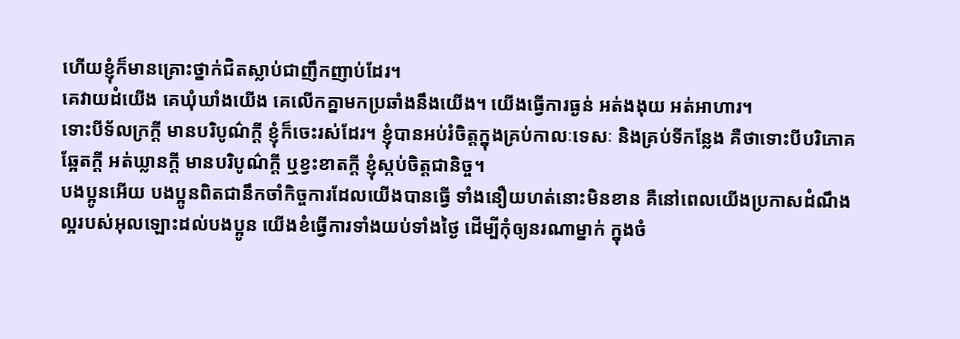ហើយខ្ញុំក៏មានគ្រោះថ្នាក់ជិតស្លាប់ជាញឹកញាប់ដែរ។
គេវាយដំយើង គេឃុំឃាំងយើង គេលើកគ្នាមកប្រឆាំងនឹងយើង។ យើងធ្វើការធ្ងន់ អត់ងងុយ អត់អាហារ។
ទោះបីទ័លក្រក្ដី មានបរិបូណ៌ក្ដី ខ្ញុំក៏ចេះរស់ដែរ។ ខ្ញុំបានអប់រំចិត្ដក្នុងគ្រប់កាលៈទេសៈ និងគ្រប់ទីកន្លែង គឺថាទោះបីបរិភោគឆ្អែតក្ដី អត់ឃ្លានក្ដី មានបរិបូណ៌ក្ដី ឬខ្វះខាតក្ដី ខ្ញុំស្កប់ចិត្ដជានិច្ច។
បងប្អូនអើយ បងប្អូនពិតជានឹកចាំកិច្ចការដែលយើងបានធ្វើ ទាំងនឿយហត់នោះមិនខាន គឺនៅពេលយើងប្រកាសដំណឹងល្អរបស់អុលឡោះដល់បងប្អូន យើងខំធ្វើការទាំងយប់ទាំងថ្ងៃ ដើម្បីកុំឲ្យនរណាម្នាក់ ក្នុងចំ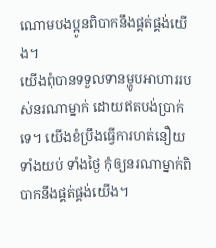ណោមបងប្អូនពិបាកនឹងផ្គត់ផ្គង់យើង។
យើងពុំបានទទួលទានម្ហូបអាហាររបស់នរណាម្នាក់ ដោយឥតបង់ប្រាក់ទេ។ យើងខំប្រឹងធ្វើការហត់នឿយ ទាំងយប់ ទាំងថ្ងៃ កុំឲ្យនរណាម្នាក់ពិបាកនឹងផ្គត់ផ្គង់យើង។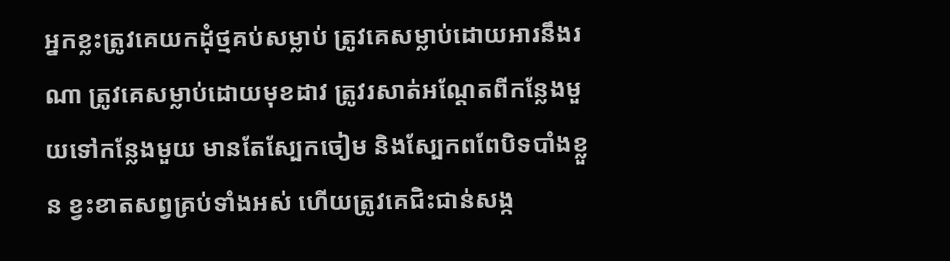អ្នកខ្លះត្រូវគេយកដុំថ្មគប់សម្លាប់ ត្រូវគេសម្លាប់ដោយអារនឹងរណា ត្រូវគេសម្លាប់ដោយមុខដាវ ត្រូវរសាត់អណ្ដែតពីកន្លែងមួយទៅកន្លែងមួយ មានតែស្បែកចៀម និងស្បែកពពែបិទបាំងខ្លួន ខ្វះខាតសព្វគ្រប់ទាំងអស់ ហើយត្រូវគេជិះជាន់សង្ក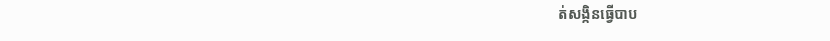ត់សង្កិនធ្វើបាប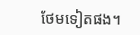ថែមទៀតផង។